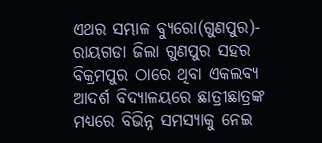ଏଥର ସମ୍ଭାଳ ବ୍ୟୁରୋ(ଗୁଣପୁର)- ରାୟଗଡା ଜିଲା ଗୁଣପୁର ସହର ବିକ୍ରମପୁର ଠାରେ ଥିବା ଏକଲବ୍ୟ ଆଦର୍ଶ ବିଦ୍ୟାଳୟରେ ଛାତ୍ରୀଛାତ୍ରଙ୍କ ମଧ୍ୟରେ ବିଭିନ୍ନ ସମସ୍ୟାକୁ ନେଇ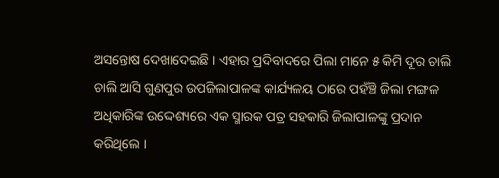ଅସନ୍ତୋଷ ଦେଖାଦେଇଛି । ଏହାର ପ୍ରଦିବାଦରେ ପିଲା ମାନେ ୫ କିମି ଦୂର ଚାଲି ଚାଲି ଆସି ଗୁଣପୁର ଉପଜିଲାପାଳଙ୍କ କାର୍ଯ୍ୟଳୟ ଠାରେ ପହଁଞ୍ଚି ଜିଲା ମଙ୍ଗଳ ଅଧିକାରିଙ୍କ ଉଦ୍ଦେଶ୍ୟରେ ଏକ ସ୍ମାରକ ପତ୍ର ସହକାରି ଜିଲାପାଳଙ୍କୁ ପ୍ରଦାନ କରିଥିଲେ ।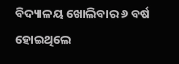ବିଦ୍ୟାଳୟ ଖୋଲିବାର ୬ ବର୍ଷ ହୋଇଥିଲେ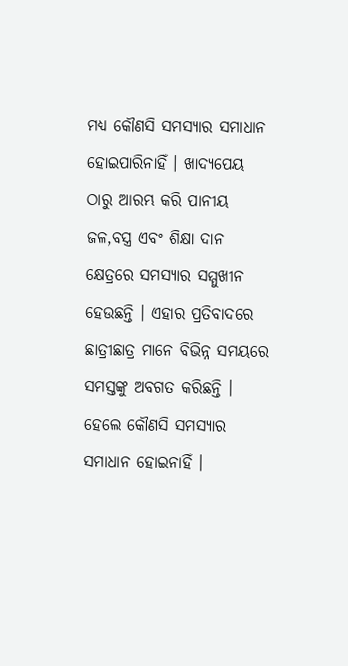ମଧ୍ୟ କୌଣସି ସମସ୍ୟାର ସମାଧାନ ହୋଇପାରିନାହିଁ । ଖାଦ୍ୟପେୟ ଠାରୁ ଆରମ୍ଭ କରି ପାନୀୟ ଜଳ,ବସ୍ତ୍ର ଏବଂ ଶିକ୍ଷା ଦାନ କ୍ଷେତ୍ରରେ ସମସ୍ୟାର ସମ୍ମୁଖୀନ ହେଉଛନ୍ତି । ଏହାର ପ୍ରତିବାଦରେ ଛାତ୍ରୀଛାତ୍ର ମାନେ ବିଭିନ୍ନ ସମୟରେ ସମସ୍ତଙ୍କୁ ଅବଗତ କରିଛନ୍ତି । ହେଲେ କୌଣସି ସମସ୍ୟାର ସମାଧାନ ହୋଇନାହିଁ ।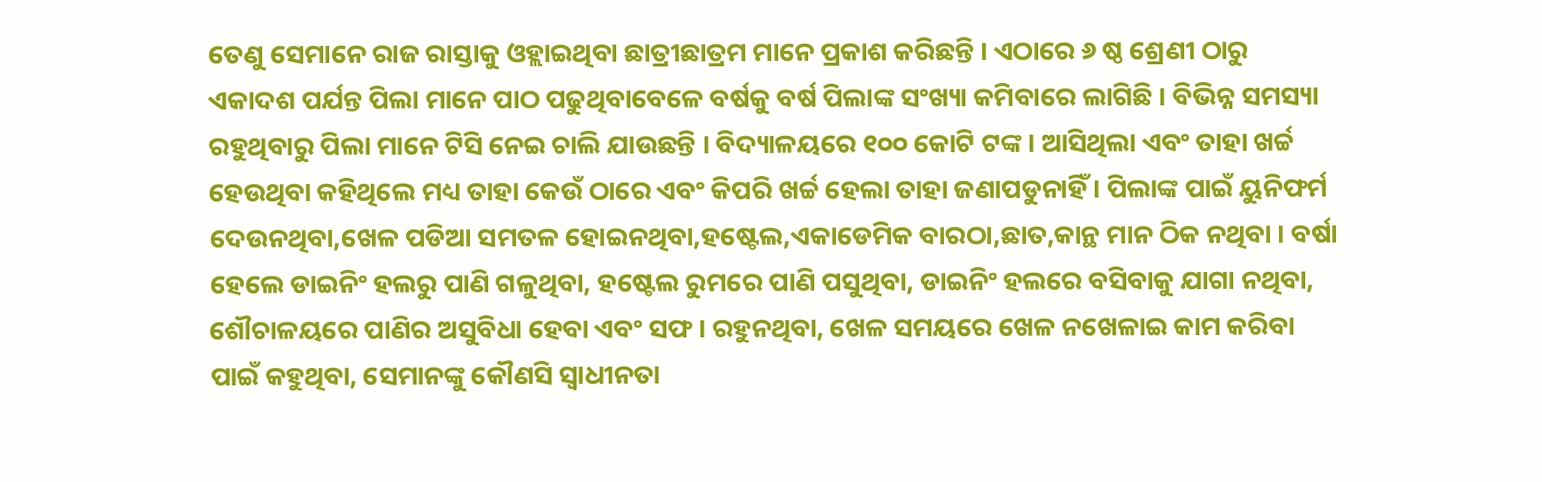ତେଣୁ ସେମାନେ ରାଜ ରାସ୍ତାକୁ ଓହ୍ଲାଇଥିବା ଛାତ୍ରୀଛାତ୍ରମ ମାନେ ପ୍ରକାଶ କରିଛନ୍ତି । ଏଠାରେ ୬ ଷ୍ଠ ଶ୍ରେଣୀ ଠାରୁ ଏକାଦଶ ପର୍ଯନ୍ତ ପିଲା ମାନେ ପାଠ ପଢୁଥିବାବେଳେ ବର୍ଷକୁ ବର୍ଷ ପିଲାଙ୍କ ସଂଖ୍ୟା କମିବାରେ ଲାଗିଛି । ବିଭିନ୍ନ ସମସ୍ୟା ରହୁଥିବାରୁ ପିଲା ମାନେ ଟିସି ନେଇ ଚାଲି ଯାଉଛନ୍ତି । ବିଦ୍ୟାଳୟରେ ୧୦୦ କୋଟି ଟଙ୍କ । ଆସିଥିଲା ଏବଂ ତାହା ଖର୍ଚ୍ଚ ହେଉଥିବା କହିଥିଲେ ମଧ୍ୟ ତାହା କେଉଁ ଠାରେ ଏବଂ କିପରି ଖର୍ଚ୍ଚ ହେଲା ତାହା ଜଣାପଡୁନାହିଁ । ପିଲାଙ୍କ ପାଇଁ ୟୁନିଫର୍ମ ଦେଉନଥିବା,ଖେଳ ପଡିଆ ସମତଳ ହୋଇନଥିବା,ହଷ୍ଟେଲ,ଏକାଡେମିକ ବାରଠା,ଛାତ,କାନ୍ଥ ମାନ ଠିକ ନଥିବା । ବର୍ଷା ହେଲେ ଡାଇନିଂ ହଲରୁ ପାଣି ଗଳୁଥିବା, ହଷ୍ଟେଲ ରୁମରେ ପାଣି ପସୁଥିବା, ଡାଇନିଂ ହଲରେ ବସିବାକୁ ଯାଗା ନଥିବା, ଶୌଚାଳୟରେ ପାଣିର ଅସୁବିଧା ହେବା ଏବଂ ସଫ । ରହୁନଥିବା, ଖେଳ ସମୟରେ ଖେଳ ନଖେଳାଇ କାମ କରିବା ପାଇଁ କହୁଥିବା, ସେମାନଙ୍କୁ କୌଣସି ସ୍ୱାଧୀନତା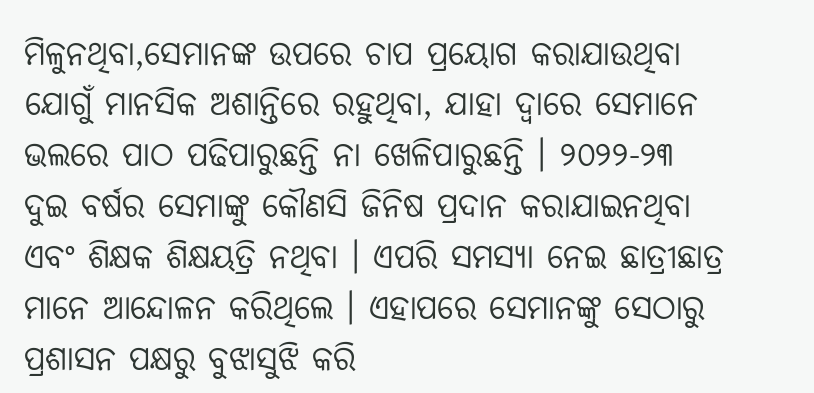ମିଳୁନଥିବା,ସେମାନଙ୍କ ଉପରେ ଚାପ ପ୍ରୟୋଗ କରାଯାଉଥିବା ଯୋଗୁଁ ମାନସିକ ଅଶାନ୍ତିରେ ରହୁଥିବା, ଯାହା ଦ୍ୱାରେ ସେମାନେ ଭଲରେ ପାଠ ପଢିପାରୁଛନ୍ତି ନା ଖେଳିପାରୁଛନ୍ତି । ୨୦୨୨-୨୩ ଦୁଇ ବର୍ଷର ସେମାଙ୍କୁ କୌଣସି ଜିନିଷ ପ୍ରଦାନ କରାଯାଇନଥିବା ଏବଂ ଶିକ୍ଷକ ଶିକ୍ଷୟତ୍ରି ନଥିବା । ଏପରି ସମସ୍ୟା ନେଇ ଛାତ୍ରୀଛାତ୍ର ମାନେ ଆନ୍ଦୋଳନ କରିଥିଲେ । ଏହାପରେ ସେମାନଙ୍କୁ ସେଠାରୁ ପ୍ରଶାସନ ପକ୍ଷରୁ ବୁଝାସୁଝି କରି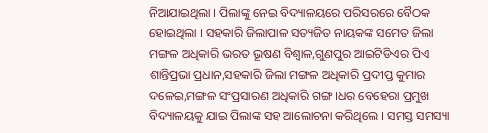ନିଆଯାଇଥିଲା । ପିଲାଙ୍କୁ ନେଇ ବିଦ୍ୟାଳୟରେ ପରିସରରେ ବୈଠକ ହୋଇଥିଲା । ସହକାରି ଜିଲାପାଳ ସତ୍ୟଜିତ ନାୟକଙ୍କ ସମେତ ଜିଲା ମଙ୍ଗଳ ଅଧିକାରି ଭରତ ଭୂଷଣ ବିଶ୍ୱାଳ,ଗୁଣପୁର ଆଇଟିଡିଏର ପିଏ ଶାନ୍ତିପ୍ରଭା ପ୍ରଧାନ,ସହକାରି ଜିଲା ମଙ୍ଗଳ ଅଧିକାରି ପ୍ରଦୀପ୍ତ କୁମାର ଦଳେଇ,ମଙ୍ଗଳ ସଂପ୍ରସାରଣ ଅଧିକାରି ଗଙ୍ଗ ।ଧର ବେହେରା ପ୍ରମୁଖ ବିଦ୍ୟାଳୟକୁ ଯାଇ ପିଲାଙ୍କ ସହ ଆଲୋଚନା କରିଥିଲେ । ସମସ୍ତ ସମସ୍ୟା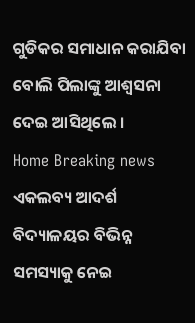ଗୁଡିକର ସମାଧାନ କରାଯିବା ବୋଲି ପିଲାଙ୍କୁ ଆଶ୍ୱସନା ଦେଇ ଆସିଥିଲେ ।
Home Breaking news ଏକଲବ୍ୟ ଆଦର୍ଶ ବିଦ୍ୟାଳୟର ବିଭିନ୍ନ ସମସ୍ୟାକୁ ନେଇ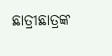ଛାତ୍ରୀଛାତ୍ରଙ୍କ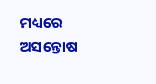ମଧ୍ୟରେ ଅସନ୍ତୋଷ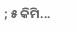; ୫ କିମି...